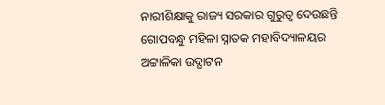ନାରୀଶିକ୍ଷାକୁ ରାଜ୍ୟ ସରକାର ଗୁରୁତ୍ୱ ଦେଉଛନ୍ତି
ଗୋପବନ୍ଧୁ ମହିଳା ସ୍ନାତକ ମହାବିଦ୍ୟାଳୟର ଅଟ୍ଟାଳିକା ଉଦ୍ଘାଟନ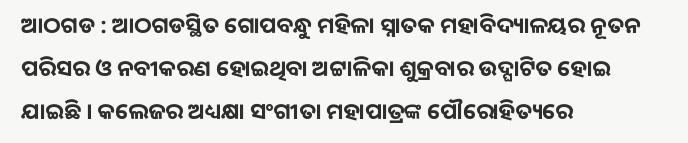ଆଠଗଡ : ଆଠଗଡସ୍ଥିତ ଗୋପବନ୍ଧୁ ମହିଳା ସ୍ନାତକ ମହାବିଦ୍ୟାଳୟର ନୂତନ ପରିସର ଓ ନବୀକରଣ ହୋଇଥିବା ଅଟ୍ଟାଳିକା ଶୁକ୍ରବାର ଉଦ୍ଘାଟିତ ହୋଇ ଯାଇଛି । କଲେଜର ଅଧ୍ୟକ୍ଷା ସଂଗୀତା ମହାପାତ୍ରଙ୍କ ପୌରୋହିତ୍ୟରେ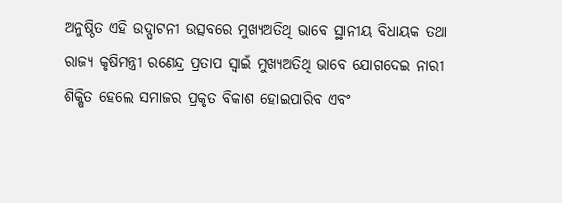ଅନୁଷ୍ଠିତ ଏହି ଉଦ୍ଘାଟନୀ ଉତ୍ସବରେ ମୁଖ୍ୟଅତିଥି ଭାବେ ସ୍ଥାନୀୟ ବିଧାୟକ ତଥା ରାଜ୍ୟ କୃଷିମନ୍ତ୍ରୀ ରଣେନ୍ଦ୍ର ପ୍ରତାପ ସ୍ୱାଇଁ ମୁଖ୍ୟଅତିଥି ଭାବେ ଯୋଗଦେଇ ନାରୀ ଶିକ୍ଷିତ ହେଲେ ସମାଜର ପ୍ରକୃତ ବିକାଶ ହୋଇପାରିବ ଏବଂ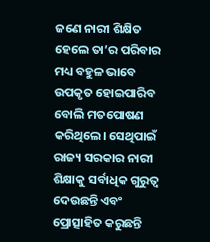ଜଣେ ନାରୀ ଶିକ୍ଷିତ ହେଲେ ତା’ର ପରିବାର ମଧ୍ୟ ବହୁଳ ଭାବେ ଉପକୃତ ହୋଇପାରିବ ବୋଲି ମତପୋଷଣ କରିଥିଲେ। ସେଥିପାଇଁ ରାଜ୍ୟ ସରକାର ନାରୀ ଶିକ୍ଷାକୁ ସର୍ବାଧିକ ଗୁରୁତ୍ୱ ଦେଉଛନ୍ତି ଏବଂ ପ୍ରୋତ୍ସାହିତ କରୁଛନ୍ତି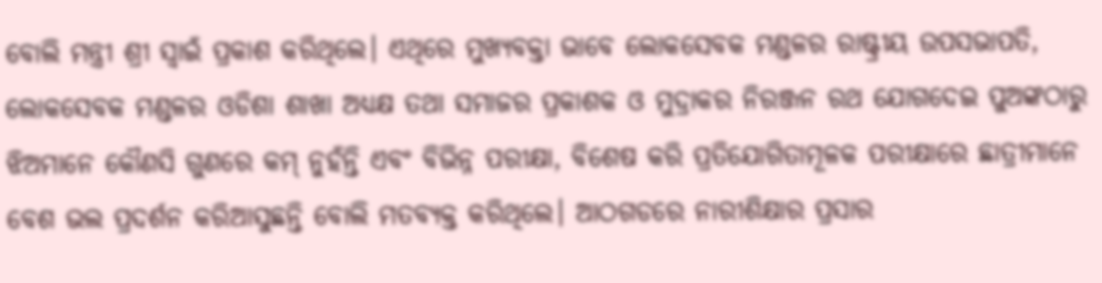ବୋଲି ମନ୍ତ୍ରୀ ଶ୍ରୀ ସ୍ୱାଇଁ ପ୍ରକାଶ କରିଥିଲେ। ଏଥିରେ ମୁଖ୍ୟବକ୍ତା ଭାବେ ଲୋକସେବକ ମଣ୍ଡଳର ରାଷ୍ଟ୍ରୀୟ ଉପସଭାପତି, ଲୋକସେବକ ମଣ୍ଡଳର ଓଡିଶା ଶାଖା ଅଧ୍ୟକ୍ଷ ତଥା ସମାଜର ପ୍ରକାଶକ ଓ ମୁଦ୍ରାକର ନିରଞ୍ଜନ ରଥ ଯୋଗଦେଇ ପୁଅଙ୍କଠାରୁ ଝିଅମାନେ କୌଣସି ଗୁଣରେ କମ୍ ନୁହଁନ୍ତି ଏବଂ ବିଭିନ୍ନ ପରୀକ୍ଷା, ବିଶେଷ କରି ପ୍ରତିଯୋଗିତାମୂଳକ ପରୀକ୍ଷାରେ ଛାତ୍ରୀମାନେ ବେଶ ଭଲ ପ୍ରଦର୍ଶନ କରିଆସୁଛନ୍ତି ବୋଲି ମତବ୍ୟକ୍ତ କରିଥିଲେ। ଆଠଗଡରେ ନାରୀଶିକ୍ଷାର ପ୍ରସାର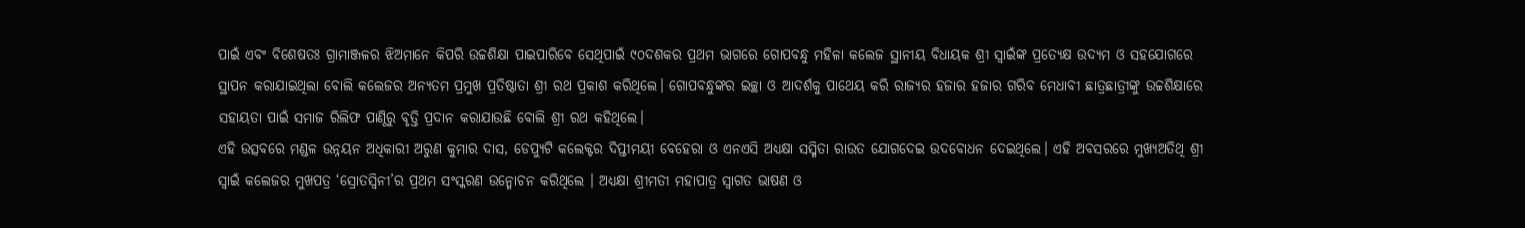ପାଇଁ ଏବଂ ବିଶେଷତଃ ଗ୍ରାମାଞ୍ଜଳର ଝିଅମାନେ କିପରି ଉଚ୍ଚଶିକ୍ଷା ପାଇପାରିବେ ସେଥିପାଇଁ ୯୦ଦଶକର ପ୍ରଥମ ଭାଗରେ ଗୋପବନ୍ଧୁ ମହିଳା କଲେଜ ସ୍ଥାନୀୟ ବିଧାୟକ ଶ୍ରୀ ସ୍ୱାଇଁଙ୍କ ପ୍ରତ୍ୟେକ୍ଷ ଉଦ୍ୟମ ଓ ସହଯୋଗରେ ସ୍ଥାପନ କରାଯାଇଥିଲା ବୋଲି କଲେଜର ଅନ୍ୟତମ ପ୍ରମୁଖ ପ୍ରତିଷ୍ଠାତା ଶ୍ରୀ ରଥ ପ୍ରକାଶ କରିଥିଲେ। ଗୋପବନ୍ଧୁଙ୍କର ଇଚ୍ଛା ଓ ଆଦର୍ଶକୁ ପାଥେୟ କରି ରାଜ୍ୟର ହଜାର ହଜାର ଗରିବ ମେଧାବୀ ଛାତ୍ରଛାତ୍ରୀଙ୍କୁ ଉଚ୍ଚଶିକ୍ଷାରେ ସହାୟତା ପାଇଁ ସମାଜ ରିଲିଫ ପାଣ୍ଠିରୁ ବୃତ୍ତି ପ୍ରଦାନ କରାଯାଉଛି ବୋଲି ଶ୍ରୀ ରଥ କହିଥିଲେ।
ଏହି ଉତ୍ସବରେ ମଣ୍ଡଳ ଉନ୍ନୟନ ଅଧିକାରୀ ଅରୁଣ କୁମାର ଦାସ, ଡେପ୍ୟୁଟି କଲେକ୍ଟର ଦିପ୍ତୀମୟୀ ବେହେରା ଓ ଏନଏସି ଅଧ୍ୟକ୍ଷା ସସ୍ମିତା ରାଉତ ଯୋଗଦେଇ ଉଦବୋଧନ ଦେଇଥିଲେ। ଏହି ଅବସରରେ ମୁଖ୍ୟଅତିଥି ଶ୍ରୀ ସ୍ୱାଇଁ କଲେଜର ମୁଖପତ୍ର ‘ସ୍ରୋତସ୍ବିନୀ’ର ପ୍ରଥମ ସଂସ୍କରଣ ଉନ୍ମୋଚନ କରିଥିଲେ । ଅଧ୍ୟକ୍ଷା ଶ୍ରୀମତୀ ମହାପାତ୍ର ସ୍ୱାଗତ ଭାଷଣ ଓ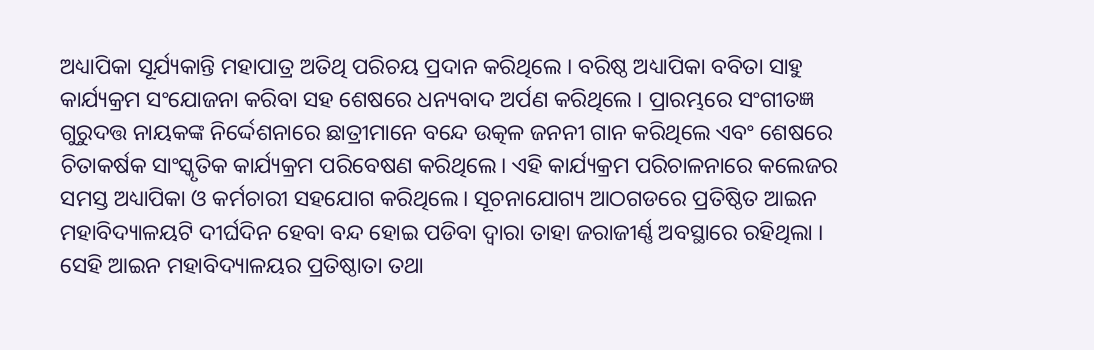ଅଧ୍ୟାପିକା ସୂର୍ଯ୍ୟକାନ୍ତି ମହାପାତ୍ର ଅତିଥି ପରିଚୟ ପ୍ରଦାନ କରିଥିଲେ । ବରିଷ୍ଠ ଅଧ୍ୟାପିକା ବବିତା ସାହୁ କାର୍ଯ୍ୟକ୍ରମ ସଂଯୋଜନା କରିବା ସହ ଶେଷରେ ଧନ୍ୟବାଦ ଅର୍ପଣ କରିଥିଲେ । ପ୍ରାରମ୍ଭରେ ସଂଗୀତଜ୍ଞ ଗୁରୁଦତ୍ତ ନାୟକଙ୍କ ନିର୍ଦ୍ଦେଶନାରେ ଛାତ୍ରୀମାନେ ବନ୍ଦେ ଉତ୍କଳ ଜନନୀ ଗାନ କରିଥିଲେ ଏବଂ ଶେଷରେ ଚିତାକର୍ଷକ ସାଂସ୍କୃତିକ କାର୍ଯ୍ୟକ୍ରମ ପରିବେଷଣ କରିଥିଲେ। ଏହି କାର୍ଯ୍ୟକ୍ରମ ପରିଚାଳନାରେ କଲେଜର ସମସ୍ତ ଅଧ୍ୟାପିକା ଓ କର୍ମଚାରୀ ସହଯୋଗ କରିଥିଲେ। ସୂଚନାଯୋଗ୍ୟ ଆଠଗଡରେ ପ୍ରତିଷ୍ଠିତ ଆଇନ ମହାବିଦ୍ୟାଳୟଟି ଦୀର୍ଘଦିନ ହେବା ବନ୍ଦ ହୋଇ ପଡିବା ଦ୍ୱାରା ତାହା ଜରାଜୀର୍ଣ୍ଣ ଅବସ୍ଥାରେ ରହିଥିଲା । ସେହି ଆଇନ ମହାବିଦ୍ୟାଳୟର ପ୍ରତିଷ୍ଠାତା ତଥା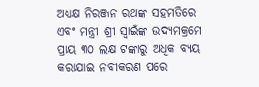ଅଧ୍ୟକ୍ଷ ନିରଞ୍ଜନ ରଥଙ୍କ ସହମତିରେ ଏବଂ ମନ୍ତ୍ରୀ ଶ୍ରୀ ସ୍ୱାଇଁଙ୍କ ଉଦ୍ୟମକ୍ରମେ ପ୍ରାୟ ୩୦ ଲକ୍ଷ ଟଙ୍କାରୁ ଅଧିକ ବ୍ୟୟ କରାଯାଇ ନବୀକରଣ ପରେ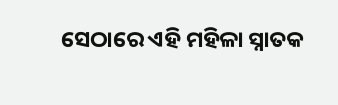ସେଠାରେ ଏହି ମହିଳା ସ୍ନାତକ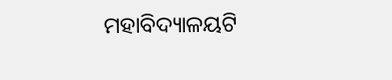ମହାବିଦ୍ୟାଳୟଟି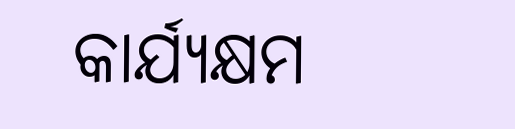କାର୍ଯ୍ୟକ୍ଷମ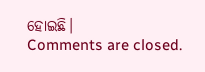ହୋଇଛି।
Comments are closed.